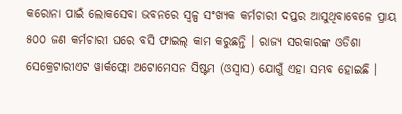କରୋନା ପାଇଁ ଲୋକସେବା ଭବନରେ ସ୍ୱଳ୍ପ ସଂଖ୍ୟକ କର୍ମଚାରୀ ଦପ୍ତର ଆସୁଥିବାବେଳେ ପ୍ରାୟ ୫୦୦ ଜଣ କର୍ମଚାରୀ ଘରେ ବସି ଫାଇଲ୍ କାମ କରୁଛନ୍ତି । ରାଜ୍ୟ ସରକାରଙ୍କ ଓଡିଶା ସେକ୍ରେଟାରୀଏଟ ୱାର୍କଫ୍ଲୋ ଅଟୋମେସନ ସିଷ୍ଟମ (ଓସ୍ୱାସ) ଯୋଗୁଁ ଏହା ସମ୍ଭବ ହୋଇଛି ।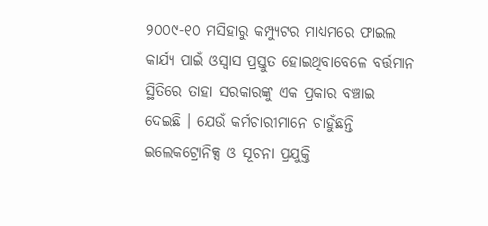୨୦୦୯-୧୦ ମସିହାରୁ କମ୍ପ୍ୟୁଟର ମାଧ୍ୟମରେ ଫାଇଲ କାର୍ଯ୍ୟ ପାଇଁ ଓସ୍ୱାସ ପ୍ରସ୍ତୁତ ହୋଇଥିବାବେଳେ ବର୍ତ୍ତମାନ ସ୍ଥିତିରେ ତାହା ସରକାରଙ୍କୁ ଏକ ପ୍ରକାର ବଞ୍ଚାଇ ଦେଇଛି । ଯେଉଁ କର୍ମଚାରୀମାନେ ଚାହୁଁଛନ୍ତି ଇଲେକଟ୍ରୋନିକ୍ସ ଓ ସୂଚନା ପ୍ରଯୁକ୍ତି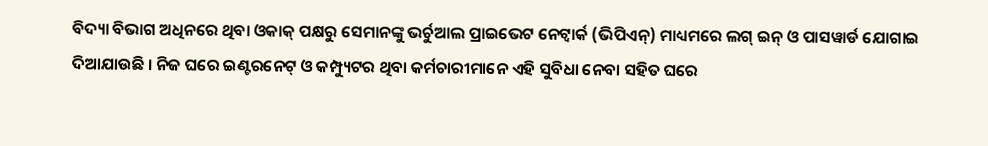ବିଦ୍ୟା ବିଭାଗ ଅଧିନରେ ଥିବା ଓକାକ୍ ପକ୍ଷରୁ ସେମାନଙ୍କୁ ଭର୍ଚୁଆଲ ପ୍ରାଇଭେଟ ନେଟ୍ୱାର୍କ (ଭିପିଏନ୍) ମାଧ୍ୟମରେ ଲଗ୍ ଇନ୍ ଓ ପାସୱାର୍ଡ ଯୋଗାଇ ଦିଆଯାଉଛି । ନିଜ ଘରେ ଇଣ୍ଟରନେଟ୍ ଓ କମ୍ପ୍ୟୁଟର ଥିବା କର୍ମଚାରୀମାନେ ଏହି ସୁବିଧା ନେବା ସହିତ ଘରେ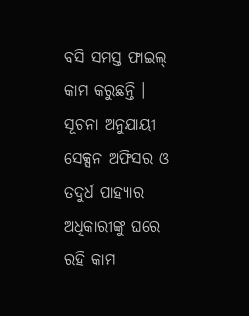ବସି ସମସ୍ତ ଫାଇଲ୍ କାମ କରୁଛନ୍ତି ।
ସୂଚନା ଅନୁଯାୟୀ ସେକ୍ସନ ଅଫିସର ଓ ତଦୁର୍ଧ ପାହ୍ୟାର ଅଧିକାରୀଙ୍କୁ ଘରେ ରହି କାମ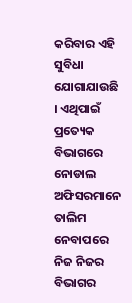କରିବାର ଏହି ସୁବିଧା ଯୋଗାଯାଉଛି । ଏଥିପାଇଁ ପ୍ରତ୍ୟେକ ବିଭାଗରେ ନୋଡାଲ ଅଫିସରମାନେ ତାଲିମ ନେବାପରେ ନିଜ ନିଜର ବିଭାଗର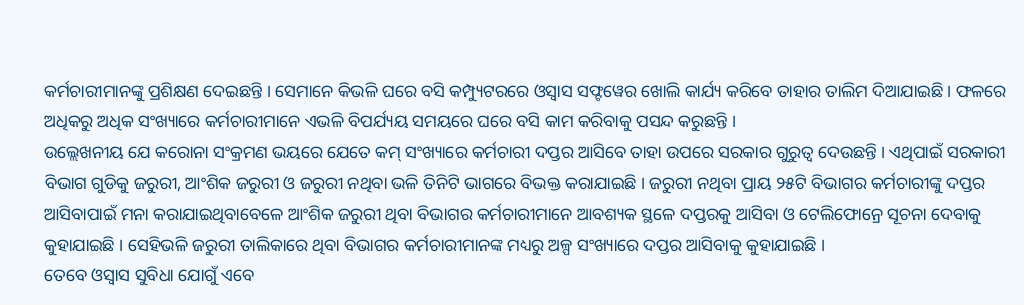କର୍ମଚାରୀମାନଙ୍କୁ ପ୍ରଶିକ୍ଷଣ ଦେଇଛନ୍ତି । ସେମାନେ କିଭଳି ଘରେ ବସି କମ୍ପ୍ୟୁଟରରେ ଓସ୍ୱାସ ସଫ୍ଟୱେର ଖୋଲି କାର୍ଯ୍ୟ କରିବେ ତାହାର ତାଲିମ ଦିଆଯାଇଛି । ଫଳରେ ଅଧିକରୁ ଅଧିକ ସଂଖ୍ୟାରେ କର୍ମଚାରୀମାନେ ଏଭଳି ବିପର୍ଯ୍ୟୟ ସମୟରେ ଘରେ ବସି କାମ କରିବାକୁ ପସନ୍ଦ କରୁଛନ୍ତି ।
ଉଲ୍ଲେଖନୀୟ ଯେ କରୋନା ସଂକ୍ରମଣ ଭୟରେ ଯେତେ କମ୍ ସଂଖ୍ୟାରେ କର୍ମଚାରୀ ଦପ୍ତର ଆସିବେ ତାହା ଉପରେ ସରକାର ଗୁରୁତ୍ୱ ଦେଉଛନ୍ତି । ଏଥିପାଇଁ ସରକାରୀ ବିଭାଗ ଗୁଡିକୁ ଜରୁରୀ, ଆଂଶିକ ଜରୁରୀ ଓ ଜରୁରୀ ନଥିବା ଭଳି ତିନିଟି ଭାଗରେ ବିଭକ୍ତ କରାଯାଇଛି । ଜରୁରୀ ନଥିବା ପ୍ରାୟ ୨୫ଟି ବିଭାଗର କର୍ମଚାରୀଙ୍କୁ ଦପ୍ତର ଆସିବାପାଇଁ ମନା କରାଯାଇଥିବାବେଳେ ଆଂଶିକ ଜରୁରୀ ଥିବା ବିଭାଗର କର୍ମଚାରୀମାନେ ଆବଶ୍ୟକ ସ୍ଥଳେ ଦପ୍ତରକୁ ଆସିବା ଓ ଟେଲିଫୋନ୍ରେ ସୂଚନା ଦେବାକୁ କୁହାଯାଇଛି । ସେହିଭଳି ଜରୁରୀ ତାଲିକାରେ ଥିବା ବିଭାଗର କର୍ମଚାରୀମାନଙ୍କ ମଧ୍ୟରୁ ଅଳ୍ପ ସଂଖ୍ୟାରେ ଦପ୍ତର ଆସିବାକୁ କୁହାଯାଇଛି ।
ତେବେ ଓସ୍ୱାସ ସୁବିଧା ଯୋଗୁଁ ଏବେ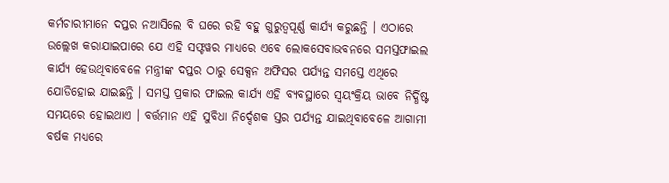କର୍ମଚାରୀମାନେ ଦପ୍ତର ନଆସିଲେ ବି ଘରେ ରହି ବହୁ ଗୁରୁତ୍ୱପୂର୍ଣ୍ଣ କାର୍ଯ୍ୟ କରୁଛନ୍ତି । ଏଠାରେ ଉଲ୍ଲେଖ କରାଯାଇପାରେ ଯେ ଏହି ସଫ୍ଟୱର ମାଧ୍ୟରେ ଏବେ ଲୋକସେବାଭବନରେ ସମସ୍ତଫାଇଲ କାର୍ଯ୍ୟ ହେଉଥିବାବେଳେ ମନ୍ତ୍ରୀଙ୍କ ଦପ୍ତର ଠାରୁ ସେକ୍ସନ ଅଫିସର ପର୍ଯ୍ୟନ୍ତ ସମସ୍ତେ ଏଥିରେ ଯୋଡିହୋଇ ଯାଇଛନ୍ତି । ସମସ୍ତ ପ୍ରକାର ଫାଇଲ କାର୍ଯ୍ୟ ଏହି ବ୍ୟବସ୍ଥାରେ ସ୍ୱୟଂକ୍ରିୟ ଭାବେ ନିର୍ଦ୍ଧିଷ୍ଟ ସମୟରେ ହୋଇଥାଏ । ବର୍ତ୍ତମାନ ଏହି ସୁବିଧା ନିର୍ଦ୍ଦେଶକ ସ୍ତର ପର୍ଯ୍ୟନ୍ତ ଯାଇଥିବାବେଳେ ଆଗାମୀ ବର୍ଷକ ମଧ୍ୟରେ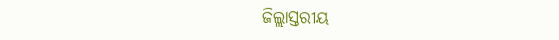ଜିଲ୍ଲାସ୍ତରୀୟ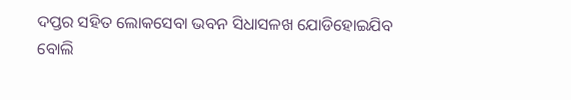ଦପ୍ତର ସହିତ ଲୋକସେବା ଭବନ ସିଧାସଳଖ ଯୋଡିହୋଇଯିବ ବୋଲି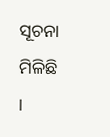ସୂଚନା ମିଳିଛି ।